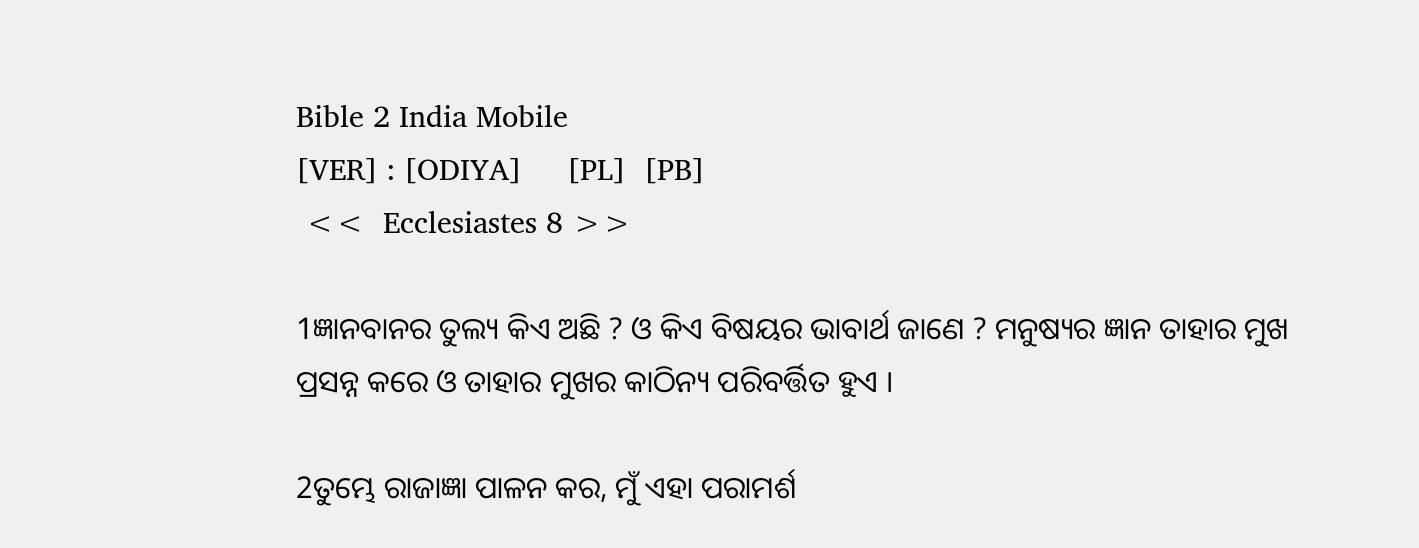Bible 2 India Mobile
[VER] : [ODIYA]     [PL]  [PB]
 <<  Ecclesiastes 8 >>

1ଜ୍ଞାନବାନର ତୁଲ୍ୟ କିଏ ଅଛି ? ଓ କିଏ ବିଷୟର ଭାବାର୍ଥ ଜାଣେ ? ମନୁଷ୍ୟର ଜ୍ଞାନ ତାହାର ମୁଖ ପ୍ରସନ୍ନ କରେ ଓ ତାହାର ମୁଖର କାଠିନ୍ୟ ପରିବର୍ତ୍ତିତ ହୁଏ ।

2ତୁମ୍ଭେ ରାଜାଜ୍ଞା ପାଳନ କର, ମୁଁ ଏହା ପରାମର୍ଶ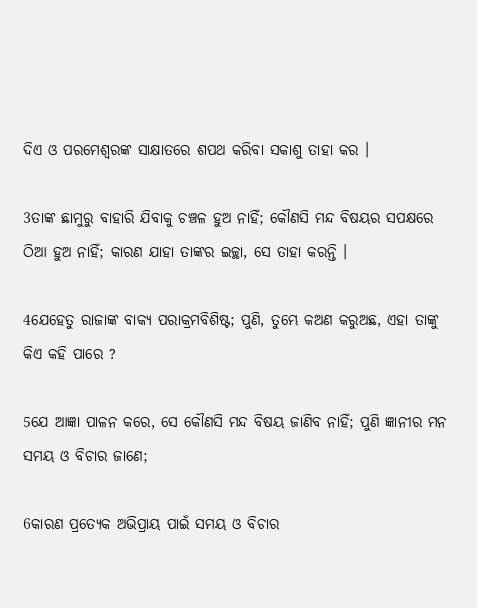ଦିଏ ଓ ପରମେଶ୍ୱରଙ୍କ ସାକ୍ଷାତରେ ଶପଥ କରିବା ସକାଶୁ ତାହା କର ।

3ତାଙ୍କ ଛାମୁରୁ ବାହାରି ଯିବାକୁ ଚଞ୍ଚଳ ହୁଅ ନାହିଁ; କୌଣସି ମନ୍ଦ ବିଷୟର ସପକ୍ଷରେ ଠିଆ ହୁଅ ନାହିଁ; କାରଣ ଯାହା ତାଙ୍କର ଇଚ୍ଛା, ସେ ତାହା କରନ୍ତି ।

4ଯେହେତୁ ରାଜାଙ୍କ ବାକ୍ୟ ପରାକ୍ରମବିଶିଷ୍ଟ; ପୁଣି, ତୁମ୍ଭେ କଅଣ କରୁଅଛ, ଏହା ତାଙ୍କୁ କିଏ କହି ପାରେ ?

5ଯେ ଆଜ୍ଞା ପାଳନ କରେ, ସେ କୌଣସି ମନ୍ଦ ବିଷୟ ଜାଣିବ ନାହିଁ; ପୁଣି ଜ୍ଞାନୀର ମନ ସମୟ ଓ ବିଚାର ଜାଣେ;

6କାରଣ ପ୍ରତ୍ୟେକ ଅଭିପ୍ରାୟ ପାଇଁ ସମୟ ଓ ବିଚାର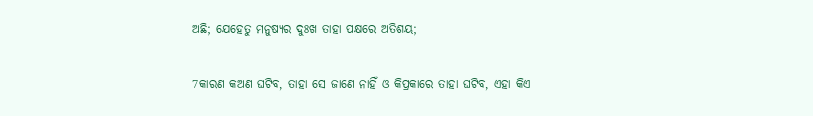ଅଛି; ଯେହେତୁ ମନୁଷ୍ୟର ଦୁଃଖ ତାହା ପକ୍ଷରେ ଅତିଶୟ;

7କାରଣ କଅଣ ଘଟିବ, ତାହା ସେ ଜାଣେ ନାହିଁ ଓ କିପ୍ରକାରେ ତାହା ଘଟିବ, ଏହା କିଏ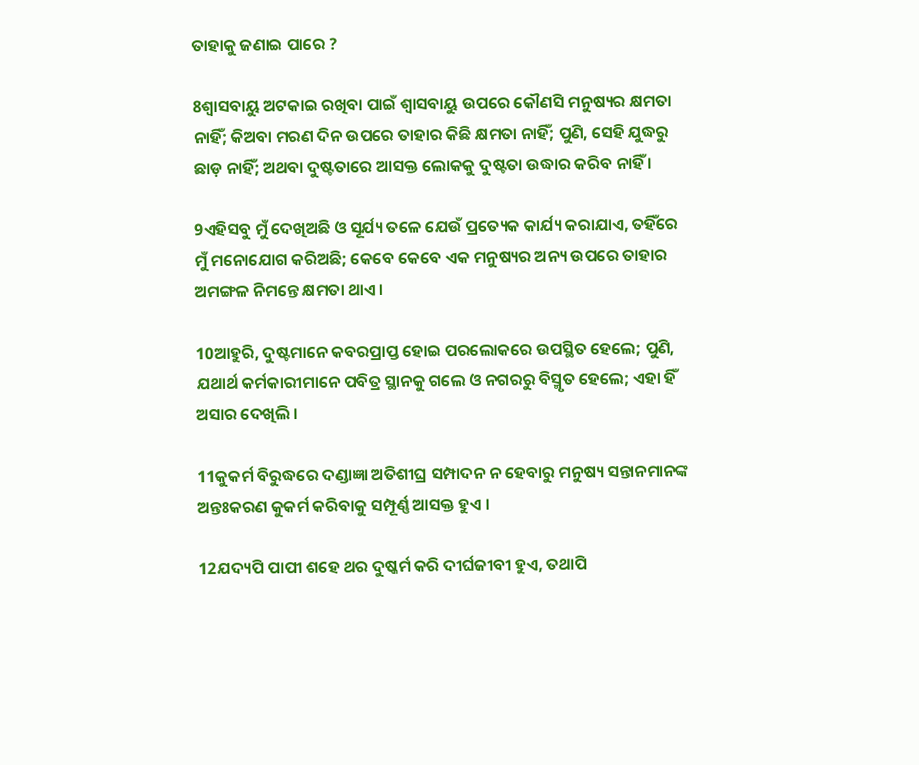ତାହାକୁ ଜଣାଇ ପାରେ ?

8ଶ୍ୱାସବାୟୁ ଅଟକାଇ ରଖିବା ପାଇଁ ଶ୍ୱାସବାୟୁ ଉପରେ କୌଣସି ମନୁଷ୍ୟର କ୍ଷମତା ନାହିଁ; କିଅବା ମରଣ ଦିନ ଉପରେ ତାହାର କିଛି କ୍ଷମତା ନାହିଁ; ପୁଣି, ସେହି ଯୁଦ୍ଧରୁ ଛାଡ଼ ନାହିଁ; ଅଥବା ଦୁଷ୍ଟତାରେ ଆସକ୍ତ ଲୋକକୁ ଦୁଷ୍ଟତା ଉଦ୍ଧାର କରିବ ନାହିଁ ।

9ଏହିସବୁ ମୁଁ ଦେଖିଅଛି ଓ ସୂର୍ଯ୍ୟ ତଳେ ଯେଉଁ ପ୍ରତ୍ୟେକ କାର୍ଯ୍ୟ କରାଯାଏ, ତହିଁରେ ମୁଁ ମନୋଯୋଗ କରିଅଛି; କେବେ କେବେ ଏକ ମନୁଷ୍ୟର ଅନ୍ୟ ଉପରେ ତାହାର ଅମଙ୍ଗଳ ନିମନ୍ତେ କ୍ଷମତା ଥାଏ ।

10ଆହୁରି, ଦୁଷ୍ଟମାନେ କବରପ୍ରାପ୍ତ ହୋଇ ପରଲୋକରେ ଉପସ୍ଥିତ ହେଲେ; ପୁଣି, ଯଥାର୍ଥ କର୍ମକାରୀମାନେ ପବିତ୍ର ସ୍ଥାନକୁ ଗଲେ ଓ ନଗରରୁ ବିସ୍ମୃତ ହେଲେ; ଏହା ହିଁ ଅସାର ଦେଖିଲି ।

11କୁକର୍ମ ବିରୁଦ୍ଧରେ ଦଣ୍ଡାଜ୍ଞା ଅତିଶୀଘ୍ର ସମ୍ପାଦନ ନ ହେବାରୁ ମନୁଷ୍ୟ ସନ୍ତାନମାନଙ୍କ ଅନ୍ତଃକରଣ କୁକର୍ମ କରିବାକୁ ସମ୍ପୂର୍ଣ୍ଣ ଆସକ୍ତ ହୁଏ ।

12ଯଦ୍ୟପି ପାପୀ ଶହେ ଥର ଦୁଷ୍କର୍ମ କରି ଦୀର୍ଘଜୀବୀ ହୁଏ, ତଥାପି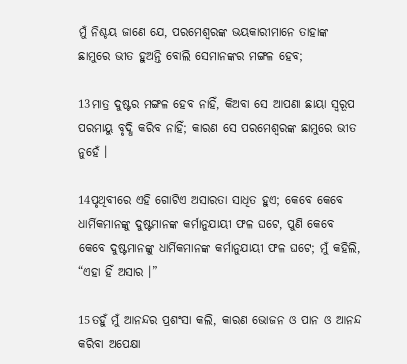ମୁଁ ନିଶ୍ଚୟ ଜାଣେ ଯେ, ପରମେଶ୍ୱରଙ୍କ ଭୟକାରୀମାନେ ତାହାଙ୍କ ଛାମୁରେ ଭୀତ ହୁଅନ୍ତି ବୋଲି ସେମାନଙ୍କର ମଙ୍ଗଳ ହେବ;

13ମାତ୍ର ଦୁଷ୍ଟର ମଙ୍ଗଳ ହେବ ନାହିଁ, କିଅବା ସେ ଆପଣା ଛାୟା ସ୍ୱରୂପ ପରମାୟୁ ବୃଦ୍ଧି କରିବ ନାହିଁ; କାରଣ ସେ ପରମେଶ୍ୱରଙ୍କ ଛାମୁରେ ଭୀତ ନୁହେଁ ।

14ପୃଥିବୀରେ ଏହି ଗୋଟିଏ ଅସାରତା ସାଧିତ ହୁଏ; କେବେ କେବେ ଧାର୍ମିକମାନଙ୍କୁ ଦୁଷ୍ଟମାନଙ୍କ କର୍ମାନୁଯାୟୀ ଫଳ ଘଟେ, ପୁଣି କେବେ କେବେ ଦୁଷ୍ଟମାନଙ୍କୁ ଧାର୍ମିକମାନଙ୍କ କର୍ମାନୁଯାୟୀ ଫଳ ଘଟେ; ମୁଁ କହିଲି, “ଏହା ହିଁ ଅସାର ।”

15ତହୁଁ ମୁଁ ଆନନ୍ଦର ପ୍ରଶଂସା କଲି, କାରଣ ଭୋଜନ ଓ ପାନ ଓ ଆନନ୍ଦ କରିବା ଅପେକ୍ଷା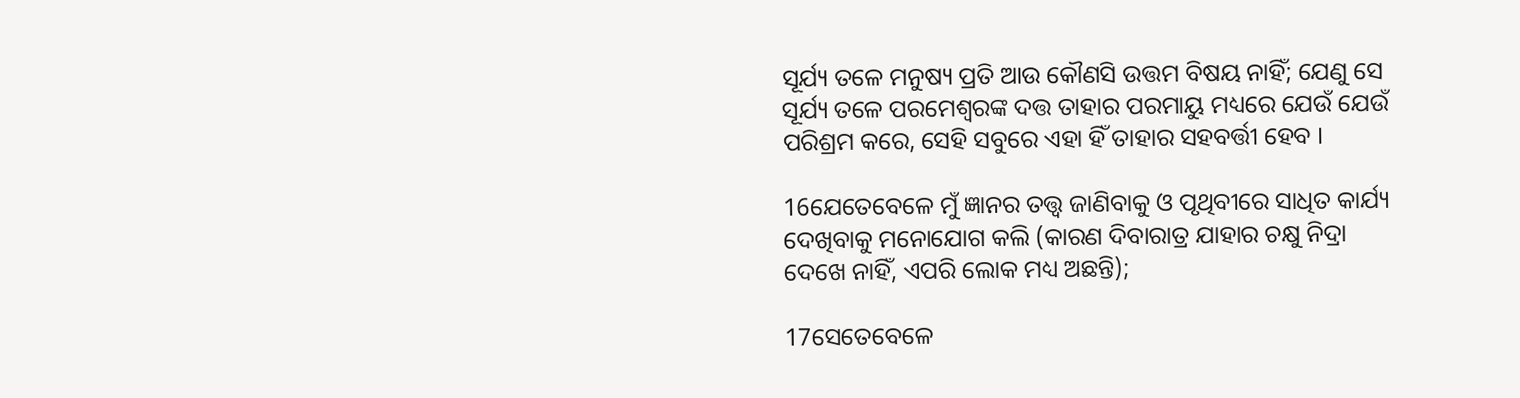ସୂର୍ଯ୍ୟ ତଳେ ମନୁଷ୍ୟ ପ୍ରତି ଆଉ କୌଣସି ଉତ୍ତମ ବିଷୟ ନାହିଁ; ଯେଣୁ ସେ ସୂର୍ଯ୍ୟ ତଳେ ପରମେଶ୍ୱରଙ୍କ ଦତ୍ତ ତାହାର ପରମାୟୁ ମଧ୍ୟରେ ଯେଉଁ ଯେଉଁ ପରିଶ୍ରମ କରେ, ସେହି ସବୁରେ ଏହା ହିଁ ତାହାର ସହବର୍ତ୍ତୀ ହେବ ।

16ଯେତେବେଳେ ମୁଁ ଜ୍ଞାନର ତତ୍ତ୍ୱ ଜାଣିବାକୁ ଓ ପୃଥିବୀରେ ସାଧିତ କାର୍ଯ୍ୟ ଦେଖିବାକୁ ମନୋଯୋଗ କଲି (କାରଣ ଦିବାରାତ୍ର ଯାହାର ଚକ୍ଷୁ ନିଦ୍ରା ଦେଖେ ନାହିଁ, ଏପରି ଲୋକ ମଧ୍ୟ ଅଛନ୍ତି);

17ସେତେବେଳେ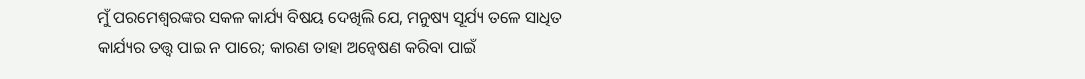ମୁଁ ପରମେଶ୍ୱରଙ୍କର ସକଳ କାର୍ଯ୍ୟ ବିଷୟ ଦେଖିଲି ଯେ, ମନୁଷ୍ୟ ସୂର୍ଯ୍ୟ ତଳେ ସାଧିତ କାର୍ଯ୍ୟର ତତ୍ତ୍ୱ ପାଇ ନ ପାରେ; କାରଣ ତାହା ଅନ୍ଵେଷଣ କରିବା ପାଇଁ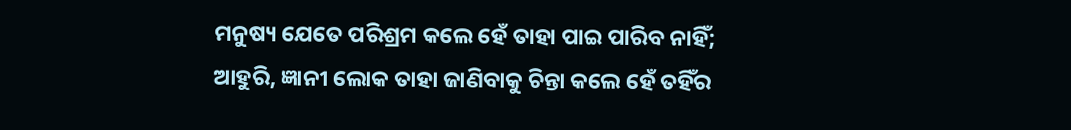ମନୁଷ୍ୟ ଯେତେ ପରିଶ୍ରମ କଲେ ହେଁ ତାହା ପାଇ ପାରିବ ନାହିଁ; ଆହୁରି, ଜ୍ଞାନୀ ଲୋକ ତାହା ଜାଣିବାକୁ ଚିନ୍ତା କଲେ ହେଁ ତହିଁର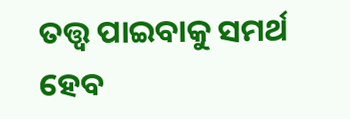ତତ୍ତ୍ୱ ପାଇବାକୁ ସମର୍ଥ ହେବ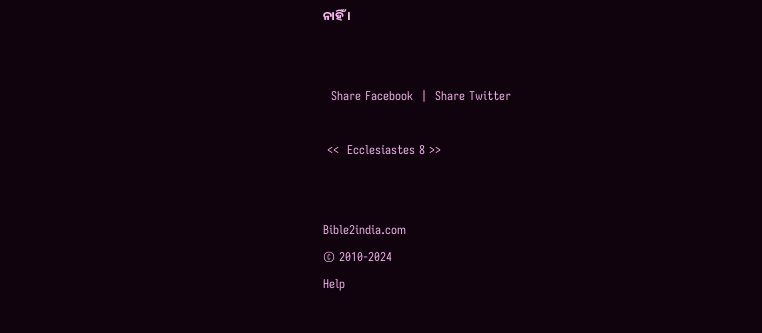ନାହିଁ ।


  Share Facebook  |  Share Twitter

 <<  Ecclesiastes 8 >>


Bible2india.com
© 2010-2024
Help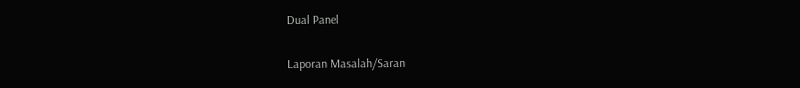Dual Panel

Laporan Masalah/Saran